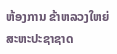ຫ້ອງການ ຂ້າຫລວງໃຫຍ່ ສະຫະປະຊາຊາດ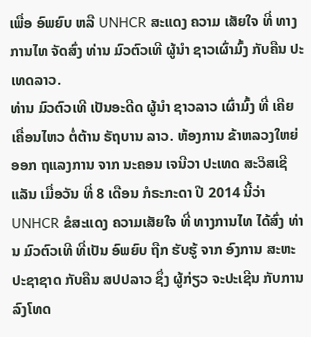ເພື່ອ ອົພຍົບ ຫລື UNHCR ສະແດງ ຄວາມ ເສັຍໃຈ ທີ່ ທາງການໄທ ຈັດສົ່ງ ທ່ານ ມົວຕົວເທີ ຜູ້ນຳ ຊາວເຜົ່າມົ້ງ ກັບຄືນ ປະເທດລາວ.
ທ່ານ ມົວຕົວເທີ ເປັນອະດີດ ຜູ້ນຳ ຊາວລາວ ເຜົ່າມົ້ງ ທີ່ ເຄີຍເຄື່ອນໄຫວ ຕໍ່ຕ້ານ ຣັຖບານ ລາວ. ຫ້ອງການ ຂ້າຫລວງໃຫຍ່ ອອກ ຖແລງການ ຈາກ ນະຄອນ ເຈນີວາ ປະເທດ ສະວິສເຊີແລັນ ເມື່ອວັນ ທີ່ 8 ເດືອນ ກໍຣະກະດາ ປີ 2014 ນີ້ວ່າ UNHCR ຂໍສະແດງ ຄວາມເສັຍໃຈ ທີ່ ທາງການໄທ ໄດ້ສົ່ງ ທ່ານ ມົວຕົວເທີ ທີ່ເປັນ ອົພຍົບ ຖືກ ຮັບຮູ້ ຈາກ ອົງການ ສະຫະປະຊາຊາດ ກັບຄືນ ສປປລາວ ຊຶ່ງ ຜູ້ກ່ຽວ ຈະປະເຊີນ ກັບການ ລົງໂທດ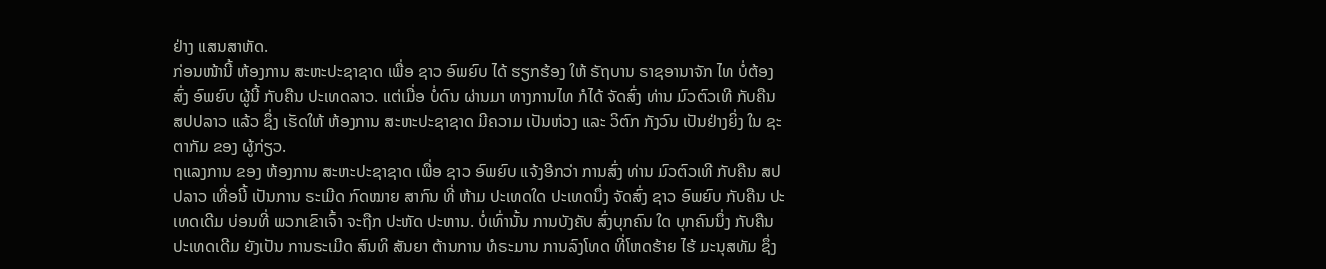ຢ່າງ ແສນສາຫັດ.
ກ່ອນໜ້ານີ້ ຫ້ອງການ ສະຫະປະຊາຊາດ ເພື່ອ ຊາວ ອົພຍົບ ໄດ້ ຮຽກຮ້ອງ ໃຫ້ ຣັຖບານ ຣາຊອານາຈັກ ໄທ ບໍ່ຕ້ອງ ສົ່ງ ອົພຍົບ ຜູ້ນີ້ ກັບຄືນ ປະເທດລາວ. ແຕ່ເມື່ອ ບໍ່ດົນ ຜ່ານມາ ທາງການໄທ ກໍໄດ້ ຈັດສົ່ງ ທ່ານ ມົວຕົວເທີ ກັບຄືນ ສປປລາວ ແລ້ວ ຊຶ່ງ ເຮັດໃຫ້ ຫ້ອງການ ສະຫະປະຊາຊາດ ມີຄວາມ ເປັນຫ່ວງ ແລະ ວິຕົກ ກັງວົນ ເປັນຢ່າງຍິ່ງ ໃນ ຊະຕາກັມ ຂອງ ຜູ້ກ່ຽວ.
ຖແລງການ ຂອງ ຫ້ອງການ ສະຫະປະຊາຊາດ ເພື່ອ ຊາວ ອົພຍົບ ແຈ້ງອີກວ່າ ການສົ່ງ ທ່ານ ມົວຕົວເທີ ກັບຄືນ ສປປລາວ ເທື່ອນີ້ ເປັນການ ຣະເມີດ ກົດໝາຍ ສາກົນ ທີ່ ຫ້າມ ປະເທດໃດ ປະເທດນຶ່ງ ຈັດສົ່ງ ຊາວ ອົພຍົບ ກັບຄືນ ປະເທດເດີມ ບ່ອນທີ່ ພວກເຂົາເຈົ້າ ຈະຖືກ ປະຫັດ ປະຫານ. ບໍ່ເທົ່ານັ້ນ ການບັງຄັບ ສົ່ງບຸກຄົນ ໃດ ບຸກຄົນນຶ່ງ ກັບຄືນ ປະເທດເດີມ ຍັງເປັນ ການຣະເມີດ ສົນທິ ສັນຍາ ຕ້ານການ ທໍຣະມານ ການລົງໂທດ ທີ່ໂຫດຮ້າຍ ໄຮ້ ມະນຸສທັມ ຊຶ່ງ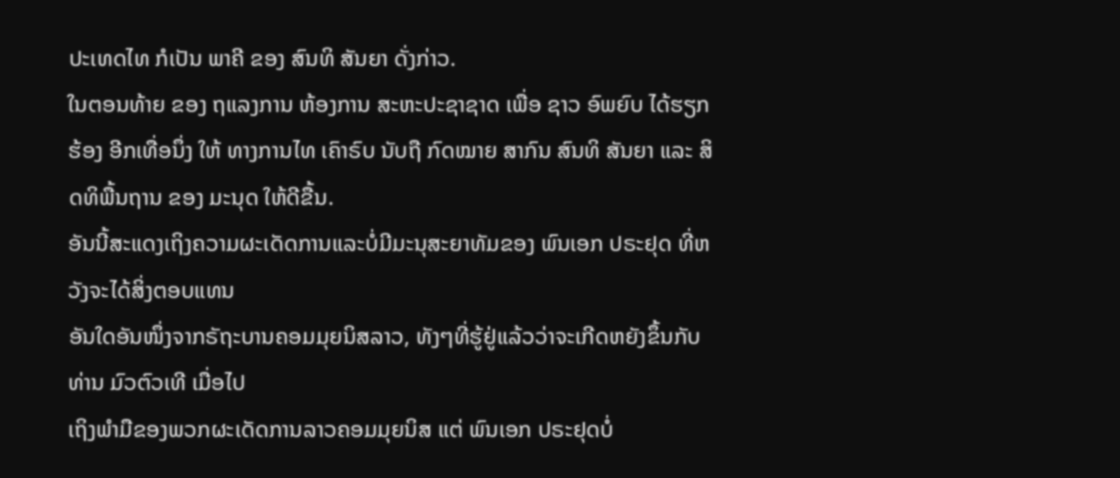ປະເທດໄທ ກໍເປັນ ພາຄີ ຂອງ ສົນທິ ສັນຍາ ດັ່ງກ່າວ.
ໃນຕອນທ້າຍ ຂອງ ຖແລງການ ຫ້ອງການ ສະຫະປະຊາຊາດ ເພື່ອ ຊາວ ອົພຍົບ ໄດ້ຮຽກຮ້ອງ ອີກເທື່ອນຶ່ງ ໃຫ້ ທາງການໄທ ເຄົາຣົບ ນັບຖື ກົດໝາຍ ສາກົນ ສົນທິ ສັນຍາ ແລະ ສິດທິພື້ນຖານ ຂອງ ມະນຸດ ໃຫ້ດີຂື້ນ.
ອັນນີ້ສະແດງເຖິງຄວາມຜະເດັດການແລະບໍ່ມີມະນຸສະຍາທັມຂອງ ພົນເອກ ປຣະຢຸດ ທີ່ຫວັງຈະໄດ້ສິ່ງຕອບແທນ
ອັນໃດອັນໜຶ່ງຈາກຣັຖະບານຄອມມຸຍນິສລາວ, ທັງໆທີ່ຮູ້ຢູ່ແລ້ວວ່າຈະເກີດຫຍັງຂຶ້ນກັບທ່ານ ມົວຕົວເທີ ເມື່ອໄປ
ເຖິງພຳມືຂອງພວກຜະເດັດການລາວຄອມມຸຍນິສ ແຕ່ ພົນເອກ ປຣະຢຸດບໍ່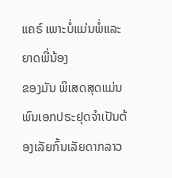ແຄຣ໌ ເພາະບໍ່ແມ່ນພໍ່ແລະຍາດພີ່ນ້ອງ
ຂອງມັນ ພິເສດສຸດແມ່ນພົນເອກປຣະຢຸດຈຳເປັນຕ້ອງເລັຍກົ້ນເລັຍດາກລາວ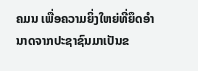ຄມນ ເພື່ອຄວາມຍິ່ງໃຫຍ່ທີ່ຍຶດອຳ
ນາດຈາກປະຊາຊົນມາເປັນຂ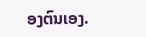ອງຕົນເອງ.